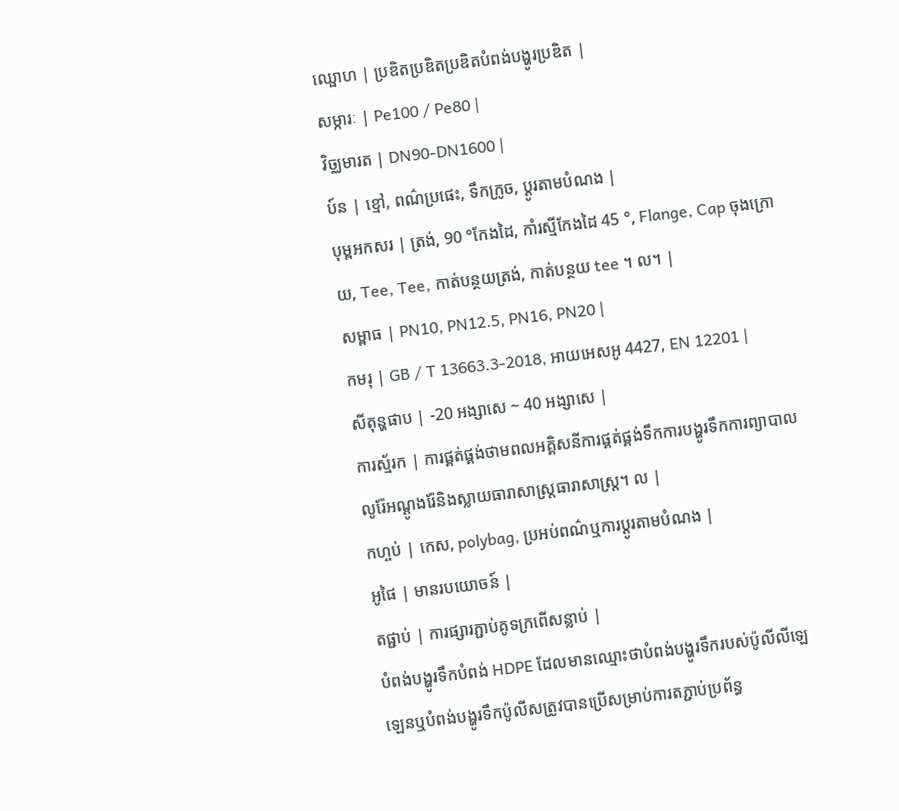ឈ្ផោហ | ប្រឌិតប្រឌិតប្រឌិតបំពង់បង្ហូរប្រឌិត |
សម្ការៈ | Pe100 / Pe80 |
វិច្ឈមារត | DN90-DN1600 |
ប៍ន | ខ្មៅ, ពណ៌ប្រផេះ, ទឹកក្រូច, ប្ដូរតាមបំណង |
បុម្ពអកសរ | ត្រង់, 90 °កែងដៃ, កាំរស្មីកែងដៃ 45 °, Flange, Cap ចុងក្រោយ, Tee, Tee, កាត់បន្ថយត្រង់, កាត់បន្ថយ tee ។ ល។ |
សម្ពាធ | PN10, PN12.5, PN16, PN20 |
កមរុ | GB / T 13663.3-2018, អាយអេសអូ 4427, EN 12201 |
សីតុន្ហផាប | -20 អង្សាសេ ~ 40 អង្សាសេ |
ការស្ម័រក | ការផ្គត់ផ្គង់ថាមពលអគ្គិសនីការផ្គត់ផ្គង់ទឹកការបង្ហូរទឹកការព្យាបាលលូរ៉ែអណ្តូងរ៉ែនិងស្លាយធារាសាស្ត្រធារាសាស្ត្រ។ ល |
កហ្ចប់ | កេស, polybag, ប្រអប់ពណ៌ឬការប្ដូរតាមបំណង |
អូផៃ | មានរបយោចន៍ |
តផ្ជាប់ | ការផ្សារភ្ជាប់គូទក្រពើសន្លាប់ |
បំពង់បង្ហូរទឹកបំពង់ HDPE ដែលមានឈ្មោះថាបំពង់បង្ហូរទឹករបស់ប៉ូលីលីឡេឡេនឬបំពង់បង្ហូរទឹកប៉ូលីសត្រូវបានប្រើសម្រាប់ការតភ្ជាប់ប្រព័ន្ធ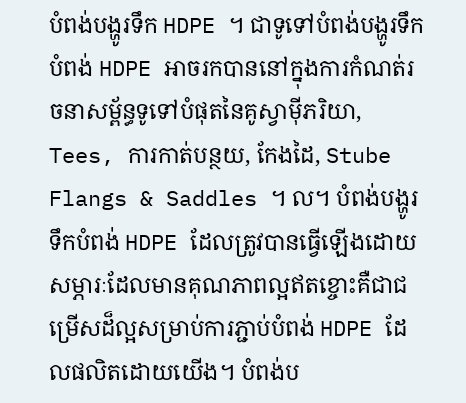បំពង់បង្ហូរទឹក HDPE ។ ជាទូទៅបំពង់បង្ហូរទឹកបំពង់ HDPE អាចរកបាននៅក្នុងការកំណត់រចនាសម្ព័ន្ធទូទៅបំផុតនៃគូស្វាម៉ីភរិយា, Tees, ការកាត់បន្ថយ, កែងដៃ, Stube Flangs & Saddles ។ ល។ បំពង់បង្ហូរទឹកបំពង់ HDPE ដែលត្រូវបានធ្វើឡើងដោយសម្ភារៈដែលមានគុណភាពល្អឥតខ្ចោះគឺជាជម្រើសដ៏ល្អសម្រាប់ការភ្ជាប់បំពង់ HDPE ដែលផលិតដោយយើង។ បំពង់ប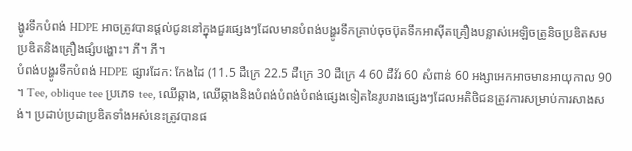ង្ហូរទឹកបំពង់ HDPE អាចត្រូវបានផ្តល់ជូននៅក្នុងជួរផ្សេងៗដែលមានបំពង់បង្ហូរទឹកគ្រាប់ចុចប៊ុតទឹកអាស៊ីតគ្រឿងបន្លាស់អេឡិចត្រូនិចប្រឌិតសមប្រឌិតនិងគ្រឿងផ្សំបង្ហោះ។ ភី។ ភី។
បំពង់បង្ហូរទឹកបំពង់ HDPE ផ្សារដែក: កែងដៃ (11.5 ដឺក្រេ 22.5 ដឺក្រេ 30 ដឺក្រេ 4 60 ដឺវ័រ 60 សំពាន់ 60 អង្សាអេកអាចមានអាយុកាល 90 ។ Tee, oblique tee ប្រភេទ tee, ឈើឆ្កាង, ឈើឆ្កាងនិងបំពង់បំពង់បំពង់ផ្សេងទៀតនៃរូបរាងផ្សេងៗដែលអតិថិជនត្រូវការសម្រាប់ការសាងសង់។ ប្រដាប់ប្រដាប្រឌិតទាំងអស់នេះត្រូវបានផ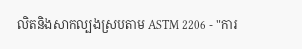លិតនិងសាកល្បងស្របតាម ASTM 2206 - "ការ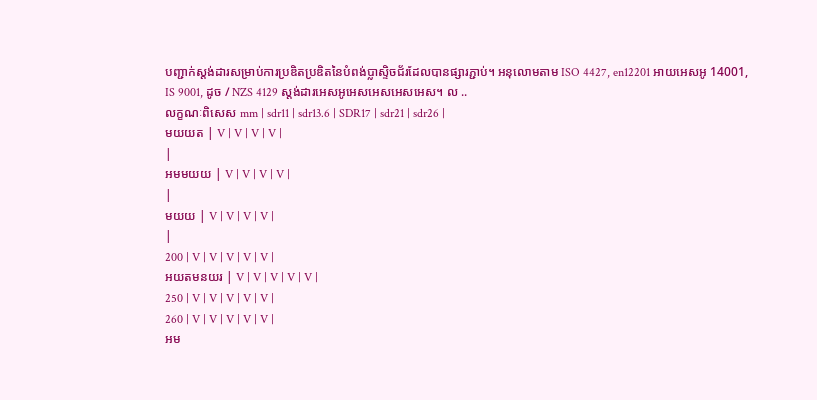បញ្ជាក់ស្តង់ដារសម្រាប់ការប្រឌិតប្រឌិតនៃបំពង់ប្លាស្ទិចជ័រដែលបានផ្សារភ្ជាប់។ អនុលោមតាម ISO 4427, en12201 អាយអេសអូ 14001, IS 9001, ដូច / NZS 4129 ស្តង់ដារអេសអូអេសអេសអេសអេស។ ល ..
លក្ខណៈពិសេស mm | sdr11 | sdr13.6 | SDR17 | sdr21 | sdr26 |
មយយត | V | V | V | V |
|
អមមយយ | V | V | V | V |
|
មយយ | V | V | V | V |
|
200 | V | V | V | V | V |
អយតមនយរ | V | V | V | V | V |
250 | V | V | V | V | V |
260 | V | V | V | V | V |
អម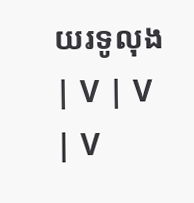យរទូលុង | V | V | V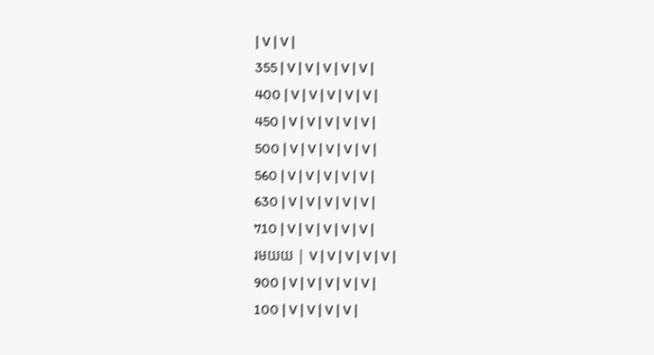| V | V |
355 | V | V | V | V | V |
400 | V | V | V | V | V |
450 | V | V | V | V | V |
500 | V | V | V | V | V |
560 | V | V | V | V | V |
630 | V | V | V | V | V |
710 | V | V | V | V | V |
រមយយ | V | V | V | V | V |
900 | V | V | V | V | V |
100 | V | V | V | V |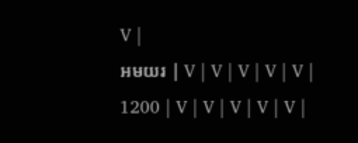V |
អមយរ | V | V | V | V | V |
1200 | V | V | V | V | V |